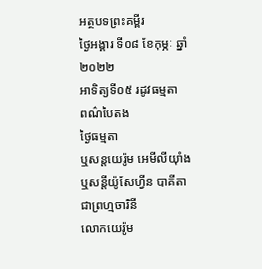អត្ថបទព្រះគម្ពីរ
ថ្ងៃអង្គារ ទី០៨ ខែកុម្ភៈ ឆ្នាំ២០២២
អាទិត្យទី០៥ រដូវធម្មតា
ពណ៌បៃតង
ថ្ងៃធម្មតា
ឬសន្តយេរ៉ូម អេមីលីយុាំង
ឬសន្តីយ៉ូសែហ្វីន បាគីតា ជាព្រហ្មចារិនី
លោកយេរ៉ូម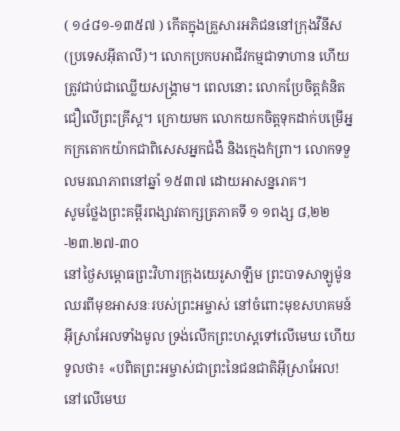( ១៤៨១-១៣៥៧ ) កើតក្នុងគ្រួសារអភិជននៅក្រុងវឺនីស (ប្រទេសអ៊ីតាលី)។ លោកប្រកបអាជីវកម្មជាទាហាន ហើយត្រូវជាប់ជាឈ្លើយសង្គ្រាម។ ពេលនោះ លោកប្រែចិត្តគំនិតជឿលើព្រះគ្រីស្ត។ ក្រោយមក លោកយកចិត្តទុកដាក់បម្រើអ្នកក្រតោកយ៉ាកជាពិសេសអ្នកជំងឺ និងក្មេងកំព្រា។ លោកទទួលមរណភាពនៅឆ្នាំ ១៥៣៧ ដោយអាសន្នរោគ។
សូមថ្លែងព្រះគម្ពីរពង្សាវតាក្សត្រភាគទី ១ ១ពង្ស ៨,២២-២៣.២៧-៣០
នៅថ្ងៃសម្ពោធព្រះវិហារក្រុងយេរូសាឡឹម ព្រះបាទសាឡូម៉ូនឈរពីមុខអាសនៈរបស់ព្រះអម្ចាស់ នៅចំពោះមុខសហគមន៍អ៊ីស្រាអែលទាំងមូល ទ្រង់លើកព្រះហស្តទៅលើមេឃ ហើយទូលថា៖ «បពិតព្រះអម្ចាស់ជាព្រះនៃជនជាតិអ៊ីស្រាអែល! នៅលើមេឃ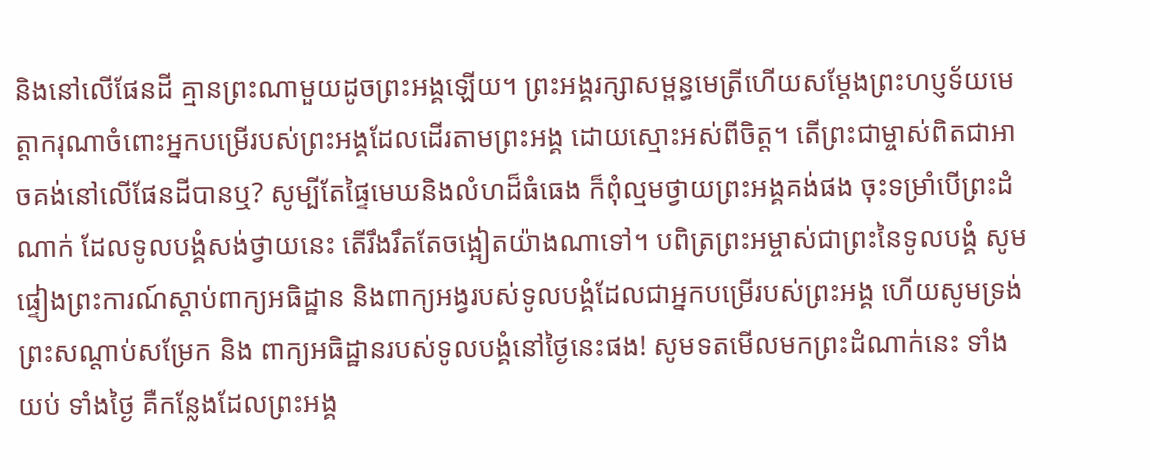និងនៅលើផែនដី គ្មានព្រះណាមួយដូចព្រះអង្គឡើយ។ ព្រះអង្គរក្សាសម្ពន្ធមេត្រីហើយសម្តែងព្រះហប្ញទ័យមេត្តាករុណាចំពោះអ្នកបម្រើរបស់ព្រះអង្គដែលដើរតាមព្រះអង្គ ដោយស្មោះអស់ពីចិត្ត។ តើព្រះជាម្ចាស់ពិតជាអាចគង់នៅលើផែនដីបានឬ? សូម្បីតែផ្ទៃមេឃនិងលំហដ៏ធំធេង ក៏ពុំល្មមថ្វាយព្រះអង្គគង់ផង ចុះទម្រាំបើព្រះដំណាក់ ដែលទូលបង្គំសង់ថ្វាយនេះ តើរឹងរឹតតែចង្អៀតយ៉ាងណាទៅ។ បពិត្រព្រះអម្ចាស់ជាព្រះនៃទូលបង្គំ សូមផ្ទៀងព្រះការណ៍ស្តាប់ពាក្យអធិដ្ឋាន និងពាក្យអង្វរបស់ទូលបង្គំដែលជាអ្នកបម្រើរបស់ព្រះអង្គ ហើយសូមទ្រង់ព្រះសណ្តាប់សម្រែក និង ពាក្យអធិដ្ឋានរបស់ទូលបង្គំនៅថ្ងៃនេះផង! សូមទតមើលមកព្រះដំណាក់នេះ ទាំងយប់ ទាំងថ្ងៃ គឺកន្លែងដែលព្រះអង្គ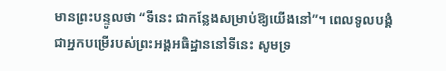មានព្រះបន្ទូលថា “ទីនេះ ជាកន្លែងសម្រាប់ឱ្យយើងនៅ”។ ពេលទូលបង្គំជាអ្នកបម្រើរបស់ព្រះអង្គអធិដ្ឋាននៅទីនេះ សូមទ្រ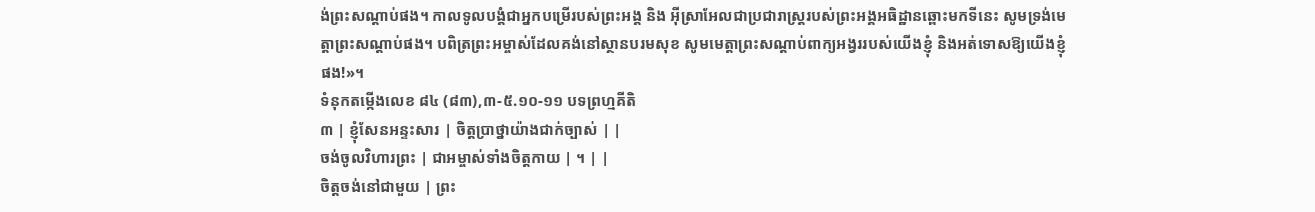ង់ព្រះសណ្តាប់ផង។ កាលទូលបង្គំជាអ្នកបម្រើរបស់ព្រះអង្គ និង អ៊ីស្រាអែលជាប្រជារាស្រ្តរបស់ព្រះអង្គអធិដ្ឋានឆ្ពោះមកទីនេះ សូមទ្រង់មេត្តាព្រះសណ្តាប់ផង។ បពិត្រព្រះអម្ចាស់ដែលគង់នៅស្ថានបរមសុខ សូមមេត្តាព្រះសណ្តាប់ពាក្យអង្វររបស់យើងខ្ញុំ និងអត់ទោសឱ្យយើងខ្ញុំផង!»។
ទំនុកតម្កើងលេខ ៨៤ (៨៣),៣-៥.១០-១១ បទព្រហ្មគីតិ
៣ | ខ្ញុំសែនអន្ទះសារ | ចិត្តប្រាថ្នាយ៉ាងជាក់ច្បាស់ | |
ចង់ចូលវិហារព្រះ | ជាអម្ចាស់ទាំងចិត្តកាយ | ។ | |
ចិត្តចង់នៅជាមួយ | ព្រះ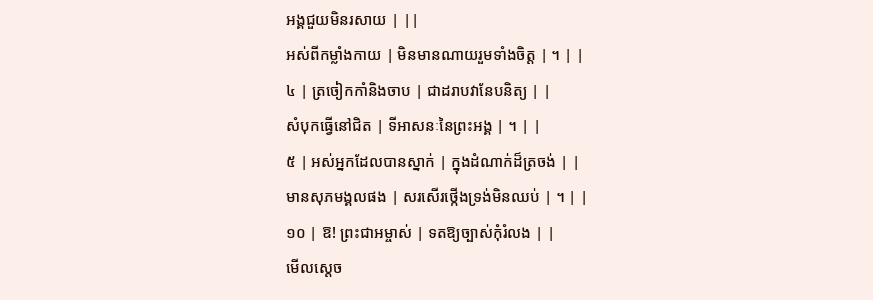អង្គជួយមិនរសាយ | ||
អស់ពីកម្លាំងកាយ | មិនមានណាយរួមទាំងចិត្ត | ។ | |
៤ | ត្រចៀកកាំនិងចាប | ជាដរាបវានែបនិត្យ | |
សំបុកធ្វើនៅជិត | ទីអាសនៈនៃព្រះអង្គ | ។ | |
៥ | អស់អ្នកដែលបានស្នាក់ | ក្នុងដំណាក់ដ៏ត្រចង់ | |
មានសុភមង្គលផង | សរសើរថ្កើងទ្រង់មិនឈប់ | ។ | |
១០ | ឱ! ព្រះជាអម្ចាស់ | ទតឱ្យច្បាស់កុំរំលង | |
មើលស្តេច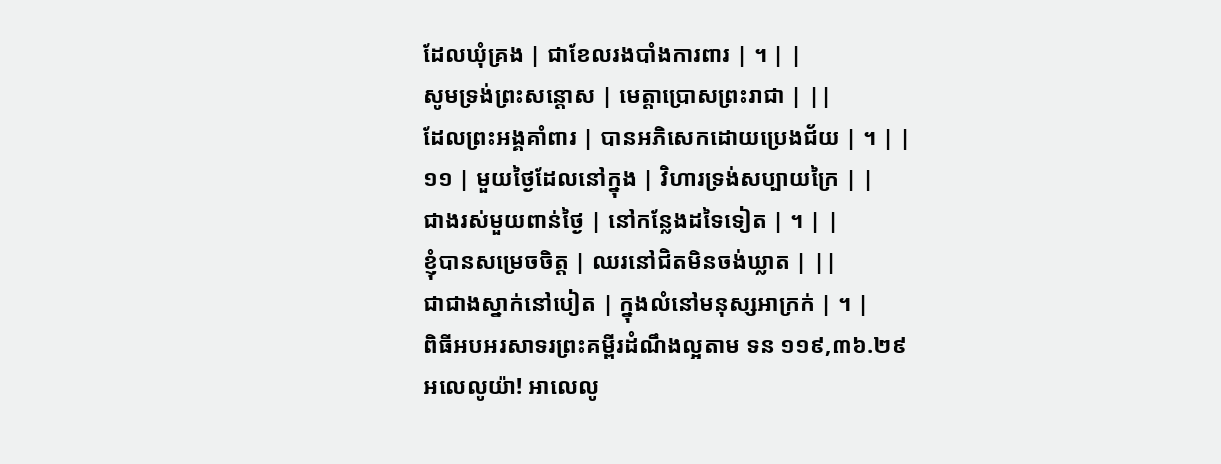ដែលឃុំគ្រង | ជាខែលរងបាំងការពារ | ។ | |
សូមទ្រង់ព្រះសន្តោស | មេត្តាប្រោសព្រះរាជា | ||
ដែលព្រះអង្គគាំពារ | បានអភិសេកដោយប្រេងជ័យ | ។ | |
១១ | មួយថ្ងៃដែលនៅក្នុង | វិហារទ្រង់សប្បាយក្រៃ | |
ជាងរស់មួយពាន់ថ្ងៃ | នៅកន្លែងដទៃទៀត | ។ | |
ខ្ញុំបានសម្រេចចិត្ត | ឈរនៅជិតមិនចង់ឃ្លាត | ||
ជាជាងស្នាក់នៅបៀត | ក្នុងលំនៅមនុស្សអាក្រក់ | ។ |
ពិធីអបអរសាទរព្រះគម្ពីរដំណឹងល្អតាម ទន ១១៩,៣៦.២៩
អលេលូយ៉ា! អាលេលូ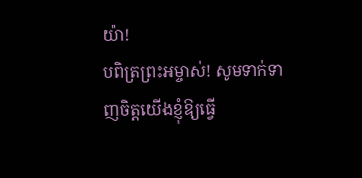យ៉ា!
បពិត្រព្រះអម្ចាស់! សូមទាក់ទាញចិត្តយើងខ្ញុំឱ្យធ្វើ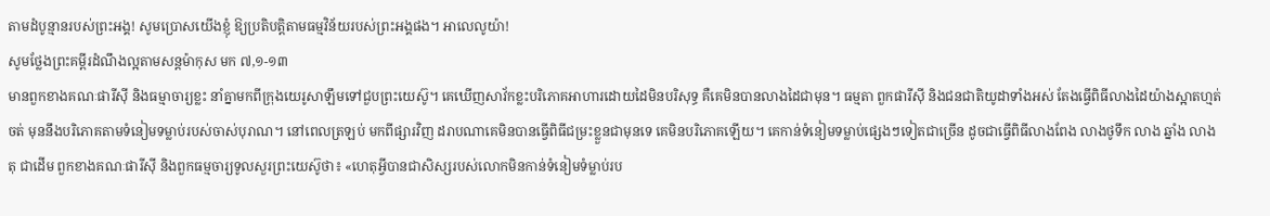តាមដំបូន្មានរបស់ព្រះអង្គ! សូមប្រោសយើងខ្ញុំ ឱ្យប្រតិបត្តិតាមធម្មវិន័យរបស់ព្រះអង្គផង។ អាលេលូយ៉ា!
សូមថ្លែងព្រះគម្ពីរដំណឹងល្អតាមសន្តម៉ាកុស មក ៧,១-១៣
មានពួកខាងគណៈផារីស៊ី និងធម្មាចារ្យខ្លះ នាំគ្នាមកពីក្រុងយេរូសាឡឹមទៅជួបព្រះយេស៊ូ។ គេឃើញសាវ័កខ្លះបរិភោគអាហារដោយដៃមិនបរិសុទ្ធ គឺគេមិនបានលាងដៃជាមុន។ ធម្មតា ពួកផារីស៊ី និងជនជាតិយូដាទាំងអស់ តែងធ្វើពិធីលាងដៃយ៉ាងស្អាតហ្មត់ចត់ មុននឹងបរិភោគតាមទំនៀមទម្លាប់របស់ចាស់បុរាណ។ នៅពេលត្រឡប់ មកពីផ្សារវិញ ដរាបណាគេមិនបានធ្វើពិធីជម្រះខ្លួនជាមុនទេ គេមិនបរិភោគឡើយ។ គេកាន់ទំនៀមទម្លាប់ផ្សេងៗទៀតជាច្រើន ដូចជាធ្វើពិធីលាងពែង លាងថូទឹក លាង ឆ្នាំង លាងតុ ជាដើម ពួកខាងគណៈផារីស៊ី និងពួកធម្មចារ្យទូលសួរព្រះយេស៊ូថា៖ «ហេតុអ្វីបានជាសិស្សរបស់លោកមិនកាន់ទំនៀមទំម្លាប់រប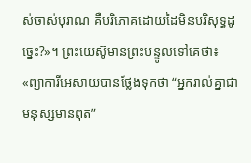ស់ចាស់បុរាណ គឺបរិភោគដោយដៃមិនបរិសុទ្ធដូច្នេះ?»។ ព្រះយេស៊ូមានព្រះបន្ទូលទៅគេថា៖ «ព្យាការីអេសាយបានថ្លែងទុកថា “អ្នករាល់គ្នាជាមនុស្សមានពុត”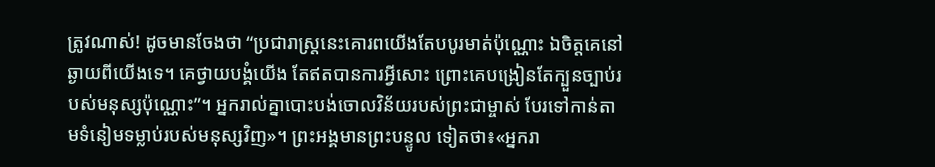ត្រូវណាស់! ដូចមានចែងថា “ប្រជារាស្រ្តនេះគោរពយើងតែបបូរមាត់ប៉ុណ្ណោះ ឯចិត្តគេនៅឆ្ងាយពីយើងទេ។ គេថ្វាយបង្គំយើង តែឥតបានការអ្វីសោះ ព្រោះគេបង្រៀនតែក្បួនច្បាប់របស់មនុស្សប៉ុណ្ណោះ”។ អ្នករាល់គ្នាបោះបង់ចោលវិន័យរបស់ព្រះជាម្ចាស់ បែរទៅកាន់តាមទំនៀមទម្លាប់របស់មនុស្សវិញ»។ ព្រះអង្គមានព្រះបន្ទូល ទៀតថា៖«អ្នករា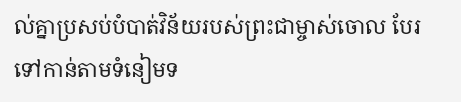ល់គ្នាប្រសប់បំបាត់វិន័យរបស់ព្រះជាម្ចាស់ចោល បែរទៅកាន់តាមទំនៀមទ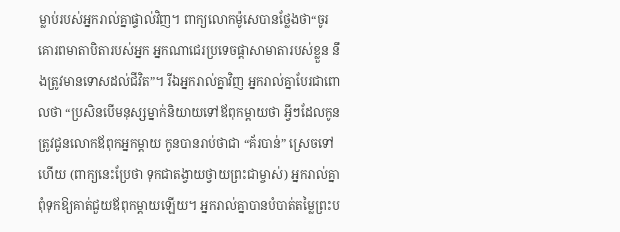ម្លាប់របស់អ្នករាល់គ្នាផ្ទាល់វិញ។ ពាក្យលោកម៉ូសេបានថ្លែងថា“ចូរគោរពមាតាបិតារបស់អ្នក អ្នកណាជេរប្រទេចផ្តាសាមាតារបស់ខ្លួន នឹងត្រូវមានទោសដល់ជីវិត”។ រីឯអ្នករាល់គ្នាវិញ អ្នករាល់គ្នាបែរជាពោលថា “ប្រសិនបើមនុស្សម្នាក់និយាយទៅឪពុកម្តាយថា អ្វីៗដែលកូនត្រូវជូនលោកឪពុកអ្នកម្តាយ កូនបានរាប់ថាជា “គ័របាន់” ស្រេចទៅហើយ (ពាក្យនេះប្រែថា ទុកជាតង្វាយថ្វាយព្រះជាម្ចាស់) អ្នករាល់គ្នាពុំទុកឱ្យគាត់ជួយឪពុកម្តាយឡើយ។ អ្នករាល់គ្នាបានបំបាត់តម្លៃព្រះប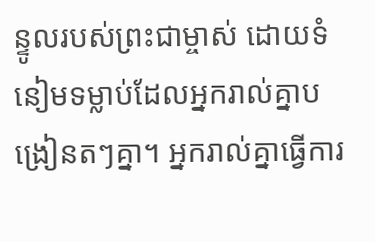ន្ទូលរបស់ព្រះជាម្ចាស់ ដោយទំនៀមទម្លាប់ដែលអ្នករាល់គ្នាបង្រៀនតៗគ្នា។ អ្នករាល់គ្នាធ្វើការ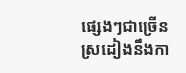ផ្សេងៗជាច្រើន ស្រដៀងនឹងកា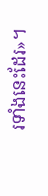រទាំងនេះដែរ»។